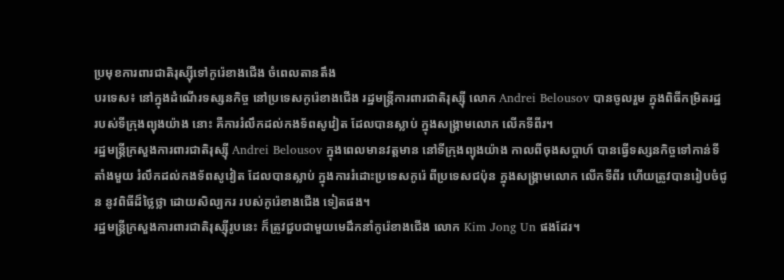ប្រមុខការពារជាតិរុស្ស៊ីទៅកូរ៉េខាងជើង ចំពេលតានតឹង
បរទេស៖ នៅក្នុងដំណើរទស្សនកិច្ច នៅប្រទេសកូរ៉េខាងជើង រដ្ឋមន្ត្រីការពារជាតិរុស្ស៊ី លោក Andrei Belousov បានចូលរួម ក្នុងពិធីកម្រិតរដ្ឋ របស់ទីក្រុងព្យុងយ៉ាង នោះ គឺការរំលឹកដល់កងទ័ពសូវៀត ដែលបានស្លាប់ ក្នុងសង្គ្រាមលោក លើកទីពីរ។
រដ្ឋមន្ត្រីក្រសួងការពារជាតិរុស្ស៊ី Andrei Belousov ក្នុងពេលមានវត្តមាន នៅទីក្រុងព្យុងយ៉ាង កាលពីចុងសប្តាហ៍ បានធ្វើទស្សនកិច្ចទៅកាន់ទីតាំងមួយ រំលឹកដល់កងទ័ពសូវៀត ដែលបានស្លាប់ ក្នុងការរំដោះប្រទេសកូរ៉េ ពីប្រទេសជប៉ុន ក្នុងសង្គ្រាមលោក លើកទីពីរ ហើយត្រូវបានរៀបចំជូន នូវពិធីដ៏ថ្លៃថ្លា ដោយសិល្បករ របស់កូរ៉េខាងជើង ទៀតផង។
រដ្ឋមន្ត្រីក្រសួងការពារជាតិរុស្ស៊ីរូបនេះ ក៏ត្រូវជួបជាមួយមេដឹកនាំកូរ៉េខាងជើង លោក Kim Jong Un ផងដែរ។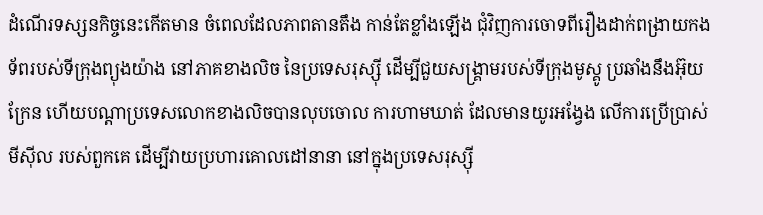ដំណើរទស្សនកិច្ចនេះកើតមាន ចំពេលដែលភាពតានតឹង កាន់តែខ្លាំងឡើង ជុំវិញការចោទពីរឿងដាក់ពង្រាយកងទ័ពរបស់ទីក្រុងព្យុងយ៉ាង នៅភាគខាងលិច នៃប្រទេសរុស្ស៊ី ដើម្បីជួយសង្គ្រាមរបស់ទីក្រុងមូស្គូ ប្រឆាំងនឹងអ៊ុយក្រែន ហើយបណ្តាប្រទេសលោកខាងលិចបានលុបចោល ការហាមឃាត់ ដែលមានយូរអង្វែង លើការប្រើប្រាស់មីស៊ីល របស់ពួកគេ ដើម្បីវាយប្រហារគោលដៅនានា នៅក្នុងប្រទេសរុស្ស៊ី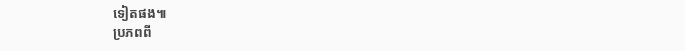ទៀតផង៕
ប្រភពពី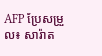AFP ប្រែសម្រួល៖ សារ៉ាត